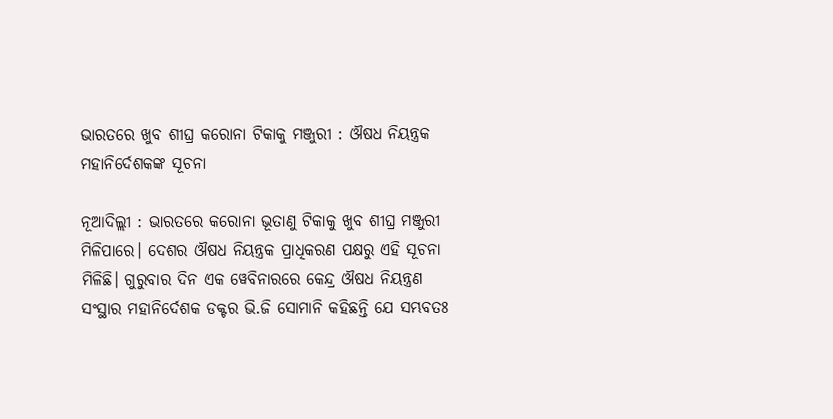ଭାରତରେ ଖୁବ ଶୀଘ୍ର କରୋନା ଟିକାକୁ ମଞ୍ଜୁରୀ : ଔଷଧ ନିୟନ୍ତ୍ରକ ମହାନିର୍ଦେଶକଙ୍କ ସୂଚନା

ନୂଆଦିଲ୍ଲୀ : ଭାରତରେ କରୋନା ଭୂତାଣୁ ଟିକାକୁ ଖୁବ ଶୀଘ୍ର ମଞ୍ଜୁରୀ ମିଳିପାରେ। ଦେଶର ଔଷଧ ନିୟନ୍ତ୍ରକ ପ୍ରାଧିକରଣ ପକ୍ଷରୁ ଏହି ସୂଚନା ମିଳିଛି। ଗୁରୁବାର ଦିନ ଏକ ୱେବିନାରରେ କେନ୍ଦ୍ର ଔଷଧ ନିୟନ୍ତ୍ରଣ ସଂସ୍ଥାର ମହାନିର୍ଦେଶକ ଡକ୍ଟର ଭି.ଜି ସୋମାନି କହିଛନ୍ତି ଯେ ସମ୍ଭବତଃ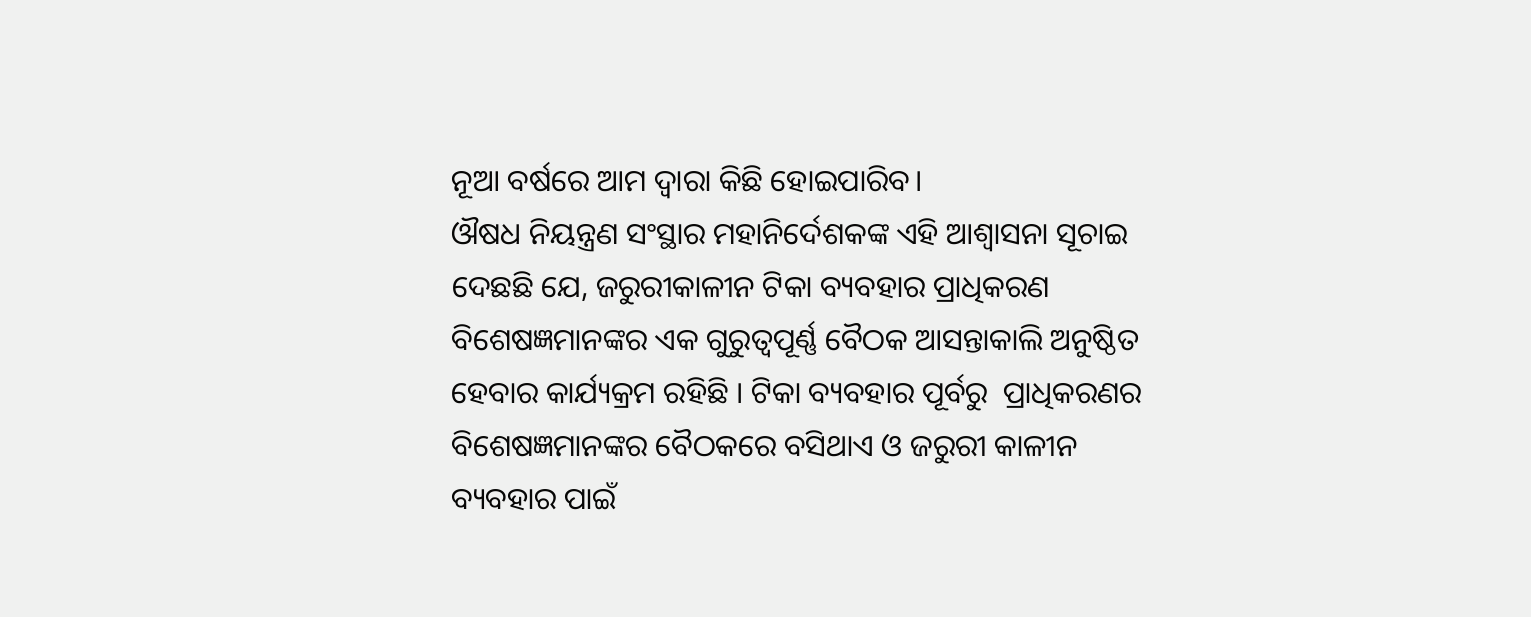ନୂଆ ବର୍ଷରେ ଆମ ଦ୍ବାରା କିଛି ହୋଇପାରିବ।
ଔଷଧ ନିୟନ୍ତ୍ରଣ ସଂସ୍ଥାର ମହାନିର୍ଦେଶକଙ୍କ ଏହି ଆଶ୍ବାସନା ସୂଚାଇ ଦେଛଛି ଯେ, ଜରୁରୀକାଳୀନ ଟିକା ବ୍ୟବହାର ପ୍ରାଧିକରଣ ବିଶେଷଜ୍ଞମାନଙ୍କର ଏକ ଗୁରୁତ୍ୱପୂର୍ଣ୍ଣ ବୈଠକ ଆସନ୍ତାକାଲି ଅନୁଷ୍ଠିତ ହେବାର କାର୍ଯ୍ୟକ୍ରମ ରହିଛି । ଟିକା ବ୍ୟବହାର ପୂର୍ବରୁ  ପ୍ରାଧିକରଣର ବିଶେଷଜ୍ଞମାନଙ୍କର ବୈଠକରେ ବସିଥାଏ ଓ ଜରୁରୀ କାଳୀନ ବ୍ୟବହାର ପାଇଁ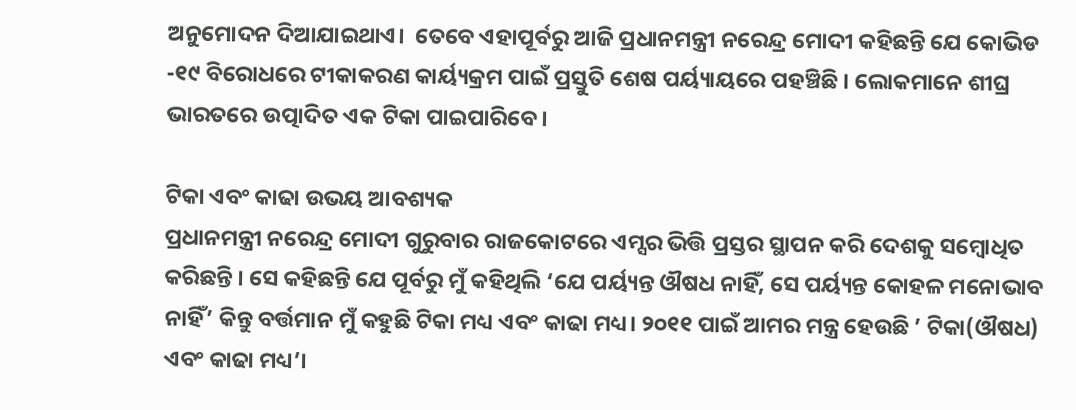ଅନୁମୋଦନ ଦିଆଯାଇଥାଏ।‌  ତେବେ ଏହାପୂର୍ବରୁ ଆଜି ପ୍ରଧାନମନ୍ତ୍ରୀ ନରେନ୍ଦ୍ର ମୋଦୀ କହିଛନ୍ତି ଯେ କୋଭିଡ -୧୯ ବିରୋଧରେ ଟୀକାକରଣ କାର୍ୟ୍ୟକ୍ରମ ପାଇଁ ପ୍ରସ୍ତୁତି ଶେଷ ପର୍ୟ୍ୟାୟରେ ପହଞ୍ଚିଛି । ଲୋକମାନେ ଶୀଘ୍ର ଭାରତରେ ଉତ୍ପାଦିତ ଏକ ଟିକା ପାଇପାରିବେ।

ଟିକା ଏବଂ କାଢା ଉଭୟ ଆବଶ୍ୟକ
ପ୍ରଧାନମନ୍ତ୍ରୀ ନରେନ୍ଦ୍ର ମୋଦୀ ଗୁରୁବାର ରାଜକୋଟରେ ଏମ୍ସର ଭିତ୍ତି ପ୍ରସ୍ତର ସ୍ଥାପନ କରି ଦେଶକୁ ସମ୍ବୋଧିତ କରିଛନ୍ତି । ସେ କହିଛନ୍ତି ଯେ ପୂର୍ବରୁ ମୁଁ କହିଥିଲି ‘ଯେ ପର୍ୟ୍ୟନ୍ତ ଔଷଧ ନାହିଁ, ସେ ପର୍ୟ୍ୟନ୍ତ କୋହଳ ମନୋଭାବ ନାହିଁ’ କିନ୍ତୁ ବର୍ତ୍ତମାନ ମୁଁ କହୁଛି ଟିକା ମଧ୍ୟ ଏବଂ କାଢା ମଧ୍ୟ। ୨୦୧୧ ପାଇଁ ଆମର ମନ୍ତ୍ର ହେଉଛି ’ ଟିକା(ଔଷଧ) ଏବଂ କାଢା ମଧ୍ୟ’।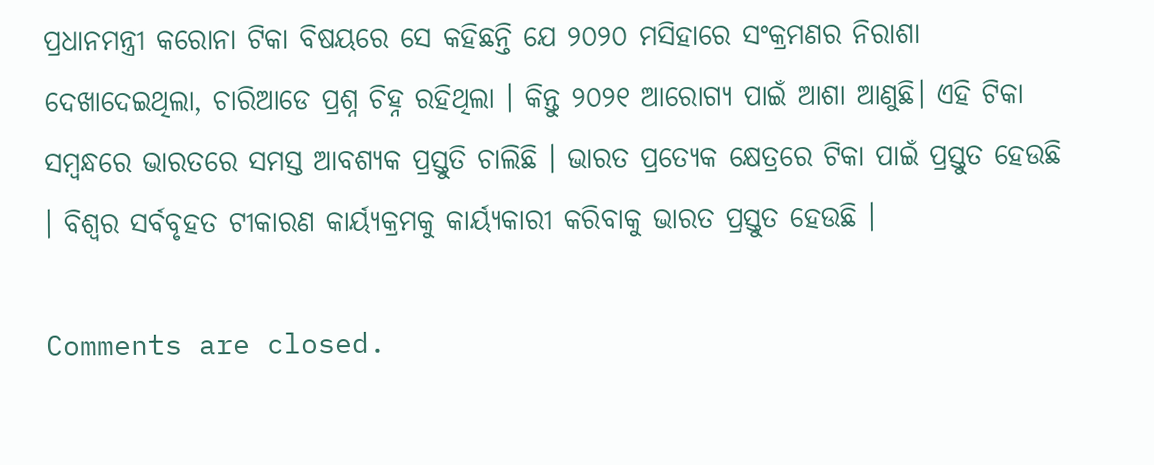ପ୍ରଧାନମନ୍ତ୍ରୀ କରୋନା ଟିକା ବିଷୟରେ ସେ କହିଛନ୍ତି ଯେ ୨୦୨୦ ମସିହାରେ ସଂକ୍ରମଣର ନିରାଶା ଦେଖାଦେଇଥିଲା, ଚାରିଆଡେ ପ୍ରଶ୍ନ ଚିହ୍ନ ରହିଥିଲା । କିନ୍ତୁ ୨୦୨୧ ଆରୋଗ୍ୟ ପାଇଁ ଆଶା ଆଣୁଛି। ଏହି ଟିକା ସମ୍ବନ୍ଧରେ ଭାରତରେ ସମସ୍ତ ଆବଶ୍ୟକ ପ୍ରସ୍ତୁତି ଚାଲିଛି । ଭାରତ ପ୍ରତ୍ୟେକ କ୍ଷେତ୍ରରେ ଟିକା ପାଇଁ ପ୍ରସ୍ତୁତ ହେଉଛି । ବିଶ୍ୱର ସର୍ବବୃହତ ଟୀକାରଣ କାର୍ୟ୍ୟକ୍ରମକୁ କାର୍ୟ୍ୟକାରୀ କରିବାକୁ ଭାରତ ପ୍ରସ୍ତୁତ ହେଉଛି ।

Comments are closed.